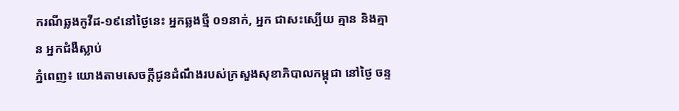ករណីឆ្លងកូវីដ-១៩នៅថ្ងៃនេះ អ្នកឆ្លងថ្មី ០១នាក់, អ្នក ជាសះស្បើយ គ្មាន និងគ្មាន អ្នកជំងឺស្លាប់
ភ្នំពេញ៖ យោងតាមសេចក្ដីជូនដំណឹងរបស់ក្រសួងសុខាភិបាលកម្ពុជា នៅថ្ងៃ ចន្ទ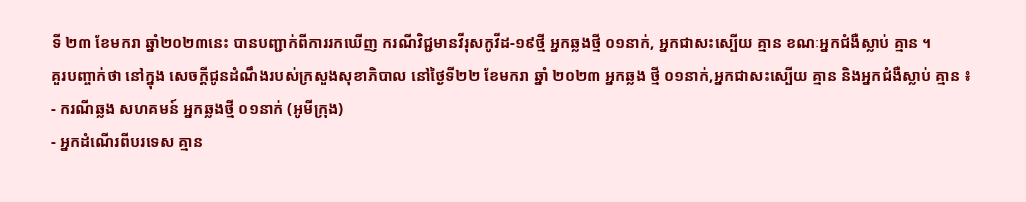ទី ២៣ ខែមករា ឆ្នាំ២០២៣នេះ បានបញ្ជាក់ពីការរកឃើញ ករណីវិជ្ជមានវីរុសកូវីដ-១៩ថ្មី អ្នកឆ្លងថ្មី ០១នាក់, ឣ្នកជាសះស្បើយ គ្មាន ខណៈអ្នកជំងឺស្លាប់ គ្មាន ។
គួរបញ្ចាក់ថា នៅក្នុង សេចក្ដីជូនដំណឹងរបស់ក្រសួងសុខាភិបាល នៅថ្ងៃទី២២ ខែមករា ឆ្នាំ ២០២៣ អ្នកឆ្លង ថ្មី ០១នាក់,អ្នកជាសះស្បើយ គ្មាន និងអ្នកជំងឺស្លាប់ គ្មាន ៖
- ករណីឆ្លង សហគមន៍ អ្នកឆ្លងថ្មី ០១នាក់ (អូមីក្រុង)
- អ្នកដំណើរពីបរទេស គ្មាន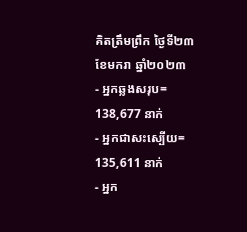គិតត្រឹមព្រឹក ថ្ងៃទី២៣ ខែមករា ឆ្នាំ២០២៣
- អ្នកឆ្លងសរុប= 138,677 នាក់
- អ្នកជាសះស្បើយ= 135,611 នាក់
- អ្នក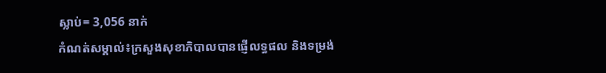ស្លាប់= 3,056 នាក់
កំណត់សម្គាល់៖ក្រសួងសុខាភិបាលបានផ្ញើលទ្ធផល និងទម្រង់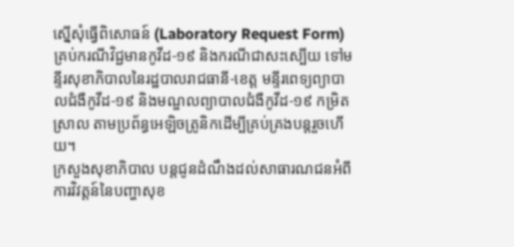ស្នើសុំធ្វើពិសោធន៍ (Laboratory Request Form) គ្រប់ករណីវិជ្ជមានកូវីដ-១៩ និងករណីជាសះស្បើយ ទៅមន្ទីរសុខាភិបាលនៃរដ្ឋបាលរាជធានី-ខេត្ត មន្ទីរពេទ្យព្យាបាលជំងឺកូវីដ-១៩ និងមណ្ឌលព្យាបាលជំងឺកូវីដ-១៩ កម្រិតស្រាល តាមប្រព័ន្ធអេឡិចត្រូនិកដើម្បីគ្រប់គ្រងបន្តរួចហើយ។
ក្រសួងសុខាភិបាល បន្តជូនដំណឹងដល់សាធារណជនអំពីការវិវត្តន៍នៃបញ្ហាសុខ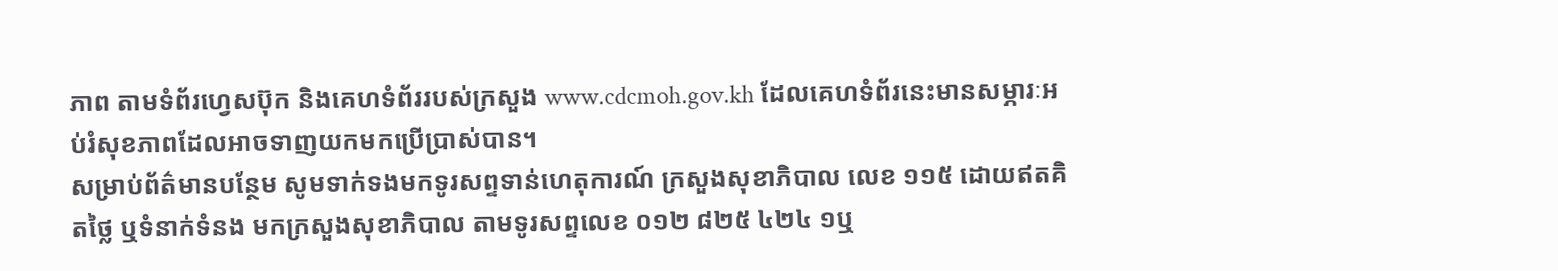ភាព តាមទំព័រហ្វេសប៊ុក និងគេហទំព័ររបស់ក្រសួង www.cdcmoh.gov.kh ដែលគេហទំព័រនេះមានសម្ភារៈអប់រំសុខភាពដែលអាចទាញយកមកប្រើប្រាស់បាន។
សម្រាប់ព័ត៌មានបន្ថែម សូមទាក់ទងមកទូរសព្ទទាន់ហេតុការណ៍ ក្រសួងសុខាភិបាល លេខ ១១៥ ដោយឥតគិតថ្លៃ ឬទំនាក់ទំនង មកក្រសួងសុខាភិបាល តាមទូរសព្ទលេខ ០១២ ៨២៥ ៤២៤ ១ឬ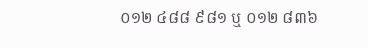០១២ ៤៨៨ ៩៨១ ឬ ០១២ ៨៣៦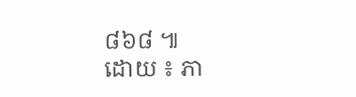៨៦៨ ៕
ដោយ ៖ ភា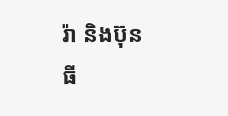រ៉ា និងប៊ុនធី